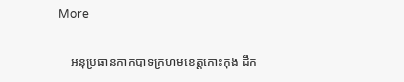More

    អនុប្រធានកាកបាទក្រហមខេត្តកោះកុង ដឹក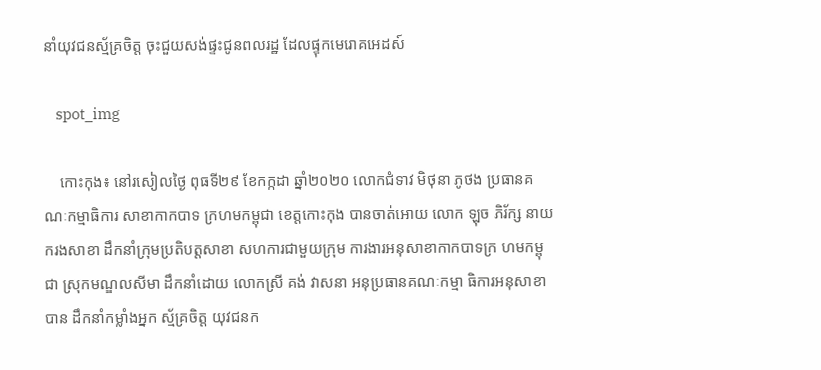នាំយុវជនស្ម័គ្រចិត្ត ចុះជួយសង់ផ្ទះជូនពលរដ្ឋ ដែលផ្ទុកមេរោគអេដស៍

    spot_img

    កោះកុង៖ នៅរសៀលថ្ងៃ ពុធទី២៩ ខែកក្កដា ឆ្នាំ២០២០ លោកជំទាវ មិថុនា ភូថង ប្រធានគណៈកម្មាធិការ សាខាកាកបាទ ក្រហមកម្ពុជា ខេត្តកោះកុង បានចាត់អោយ លោក ឡុច ភិរ័ក្ស នាយករងសាខា ដឹកនាំក្រុមប្រតិបត្តសាខា សហការជាមួយក្រុម ការងារអនុសាខាកាកបាទក្រ ហមកម្ពុជា ស្រុកមណ្ឌលសីមា ដឹកនាំដោយ លោកស្រី គង់ វាសនា អនុប្រធានគណៈកម្មា ធិការអនុសាខា បាន ដឹកនាំកម្លាំងអ្នក ស្ម័គ្រចិត្ត យុវជនក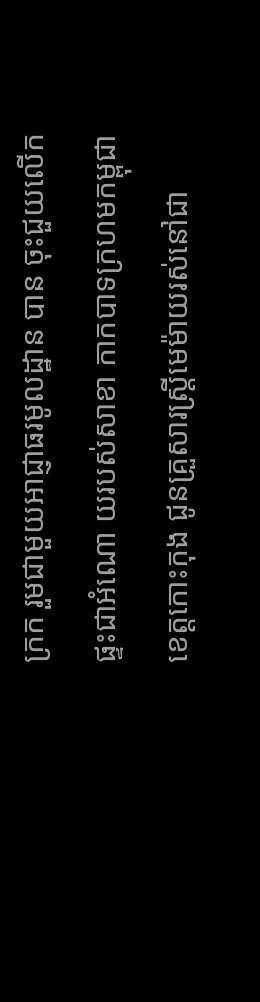ក្រក រួមជាមួយអាជ្ញាធរមូលដ្ឋាន បាន ចុះជួយលើកផ្ទះជាអំណោ យរបស់សាខា កាកបាទក្រហមកម្ពុជា ខេត្តកោះកុង ជូនគ្រួសារស្ត្រីមេម៉ាយរស់នៅជា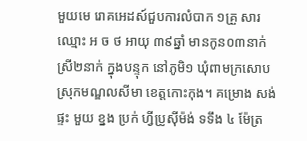មួយមេ រោគអេដស៍ជួបការលំបាក ១គ្រួ សារឈ្មោះ អ ច ថ អាយុ ៣៩ឆ្នាំ មានកូន០៣នាក់ ស្រី២នាក់ ក្នុងបន្ទុក នៅភូមិ១ ឃុំពាមក្រសោប ស្រុកមណ្ឌលសីមា ខេត្តកោះកុង។ គម្រោង សង់ផ្ទះ មួយ ខ្នង ប្រក់ ហ្វីប្រូស៊ីម៉ង់ ទទឹង ៤ ម៉ែត្រ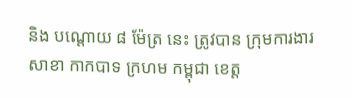និង បណ្តោយ ៨ ម៉ែត្រ នេះ ត្រូវបាន ក្រុមការងារ សាខា កាកបាទ ក្រហម កម្ពុជា ខេត្ត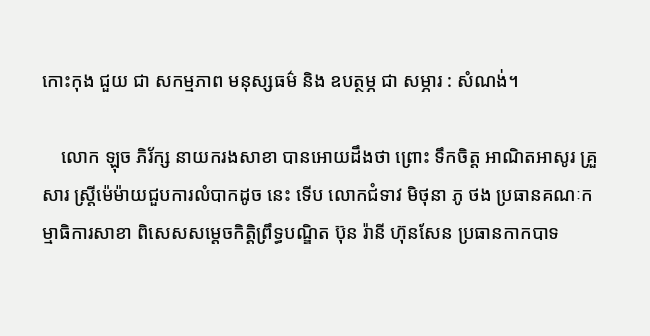កោះកុង ជួយ ជា សកម្មភាព មនុស្សធម៌ និង ឧបត្ថម្ភ ជា សម្ភារ : សំណង់។

    លោក ឡុច ភិរ័ក្ស នាយករងសាខា បានអោយដឹងថា ព្រោះ ទឹកចិត្ត អាណិតអាសូរ គ្រួសារ ស្ត្រីម៉េម៉ាយជួបការលំបាកដូច នេះ ទើប លោកជំទាវ មិថុនា ភូ ថង ប្រធានគណៈកម្មាធិការសាខា ពិសេសសម្ដេចកិត្តិព្រឹទ្ធបណ្ឌិត ប៊ុន រ៉ានី ហ៊ុនសែន ប្រធានកាកបាទ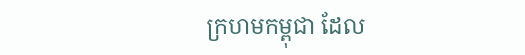ក្រហមកម្ពុជា ដែល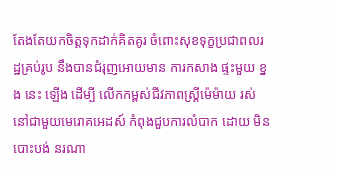តែងតែយកចិត្តទុកដាក់គិតគូរ ចំពោះសុខទុក្ខប្រជាពលរដ្ឋគ្រប់រូប នឹងបានជំរុញអោយមាន ការកសាង ផ្ទះមួយ ខ្នង នេះ ឡើង ដើម្បី លើកកម្ពស់ជីវភាពស្ត្រីម៉េម៉ាយ រស់នៅជាមួយមេរោគអេដស៍ កំពុងជួបការលំបាក ដោយ មិន បោះបង់ នរណា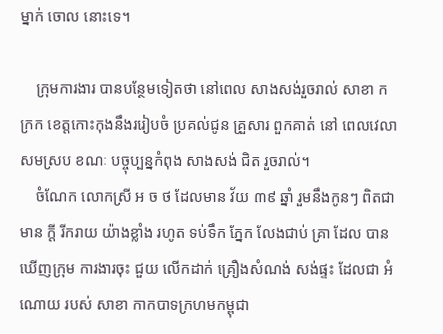ម្នាក់ ចោល នោះទេ។

    ក្រុមការងារ បានបន្ថែមទៀតថា នៅពេល សាងសង់រួចរាល់ សាខា កក្រក ខេត្តកោះកុងនឹងររៀបចំ ប្រគល់ជូន គ្រួសារ ពួកគាត់ នៅ ពេលវេលាសមស្រប ខណៈ បច្ចុប្បន្នកំពុង សាងសង់ ជិត រួចរាល់។
    ចំណែក លោកស្រី អ ច ថ ដែលមាន វ័យ ៣៩ ឆ្នាំ រួមនឹងកូនៗ ពិតជាមាន ក្តី រីករាយ យ៉ាងខ្លាំង រហូត ទប់ទឹក ភ្នែក លែងជាប់ គ្រា ដែល បានឃើញក្រុម ការងារចុះ ជួយ លើកដាក់ គ្រឿងសំណង់ សង់ផ្ទះ ដែលជា អំណោយ របស់ សាខា កាកបាទក្រហមកម្ពុជា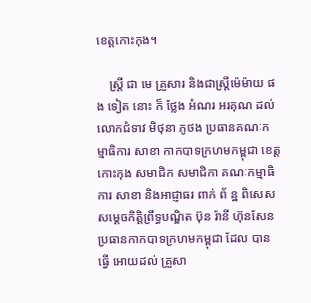ខេត្តកោះកុង។

    ស្ត្រី ជា មេ គ្រួសារ និងជាស្ត្រីម៉េម៉ាយ ផង ទៀត នោះ ក៏ ថ្លែង អំណរ អរគុណ ដល់ លោកជំទាវ មិថុនា ភូថង ប្រធានគណៈកម្មាធិការ សាខា កាកបាទក្រហមកម្ពុជា ខេត្តកោះកុង សមាជិក សមាជិកា គណៈកម្មាធិការ សាខា និងអាជ្ញាធរ ពាក់ ព័ ន្ឋ ពិសេសសម្ដេចកិត្តិព្រឹទ្ធបណ្ឌិត ប៊ុន រ៉ានី ហ៊ុនសែន ប្រធានកាកបាទក្រហមកម្ពុជា ដែល បានធ្វើ អោយដល់ គ្រួសា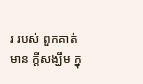រ របស់ ពួកគាត់ មាន ក្តីសង្ឃឹម ក្នុ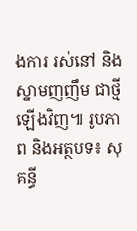ងការ រស់នៅ និងស្នាមញញឹម ជាថ្មីឡើងវិញ៕ រូបភាព និងអត្ថបទ៖ សុគន្ធី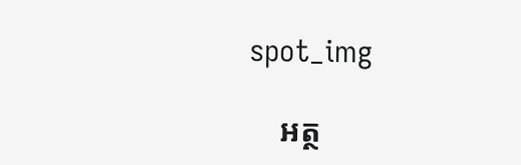spot_img

    អត្ថ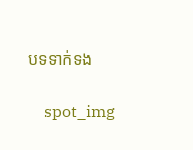បទទាក់ទង

    spot_img